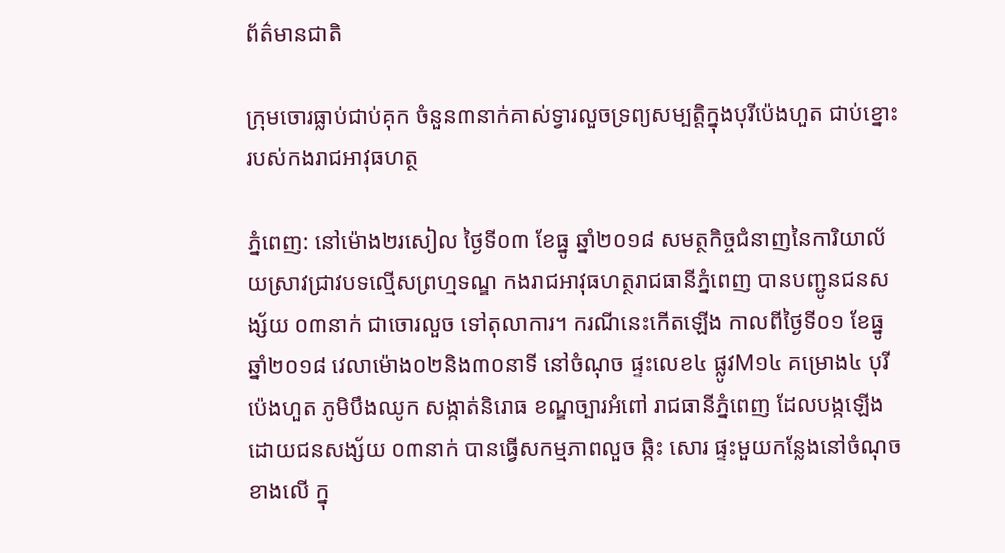ព័ត៌មានជាតិ

ក្រុមចោរធ្លាប់ជាប់គុក ចំនួន៣នាក់គាស់ទ្វារលួចទ្រព្យសម្បត្តិក្នុងបុរីប៉េងហួត ជាប់ខ្នោះរបស់កងរាជអាវុធហត្ថ

ភ្នំពេញ: នៅម៉ោង២រសៀល ថ្ងៃទី០៣ ខែធ្នូ ឆ្នាំ២០១៨ សមត្ថកិច្ចជំនាញនៃការិយាល័យស្រាវជ្រាវបទល្មើសព្រហ្មទណ្ឌ កងរាជអាវុធហត្ថរាជធានីភ្នំពេញ បានបញ្ជូនជនសង្ស័យ ០៣នាក់ ជាចោរលួច ទៅតុលាការ។ ករណីនេះកើតឡើង កាលពីថ្ងៃទី០១ ខែធ្នូ ឆ្នាំ២០១៨ វេលាម៉ោង០២និង៣០នាទី នៅចំណុច ផ្ទះលេខ៤ ផ្លូវM១៤ គម្រោង៤ បុរីប៉េងហួត ភូមិបឹងឈូក សង្កាត់និរោធ ខណ្ឌច្បារអំពៅ រាជធានីភ្នំពេញ ដែលបង្កឡើងដោយជនសង្ស័យ ០៣នាក់ បានធ្វើសកម្មភាពលួច ឆ្កិះ សោរ ផ្ទះមួយកន្លែងនៅចំណុចខាងលើ ក្នុ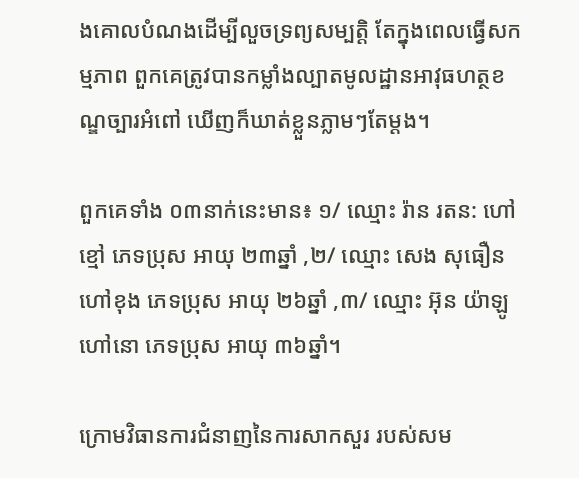ងគោលបំណងដើម្បីលួចទ្រព្យសម្បត្តិ តែក្នុងពេលធ្វើសកម្មភាព ពួកគេត្រូវបានកម្លាំងល្បាតមូលដ្ឋានអាវុធហត្ថខណ្ឌច្បារអំពៅ ឃើញក៏ឃាត់ខ្លួនភ្លាមៗតែម្តង។

ពួកគេទាំង ០៣នាក់នេះមាន៖ ១/ ឈ្មោះ រ៉ាន រតន: ហៅខ្មៅ ភេទប្រុស អាយុ ២៣ឆ្នាំ ,២/ ឈ្មោះ សេង សុធឿន ហៅខុង ភេទប្រុស អាយុ ២៦ឆ្នាំ ,៣/ ឈ្មោះ អ៊ុន យ៉ាឡូ ហៅនោ ភេទប្រុស អាយុ ៣៦ឆ្នាំ។

ក្រោមវិធានការជំនាញនៃការសាកសួរ របស់សម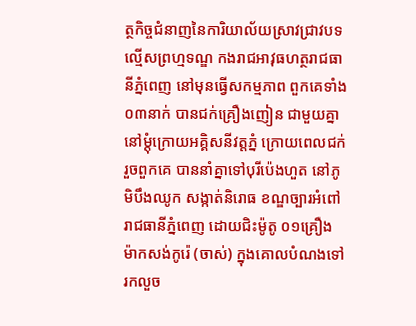ត្ថកិច្ចជំនាញនៃការិយាល័យស្រាវជ្រាវបទល្មើសព្រហ្មទណ្ឌ កងរាជអាវុធហត្ថរាជធានីភ្នំពេញ នៅមុនធ្វើសកម្មភាព ពួកគេទាំង ០៣នាក់ បានជក់គ្រឿងញៀន ជាមួយគ្នានៅម្តុំក្រោយអគ្គិសនីវត្តភ្នំ ក្រោយពេលជក់រួចពួកគេ បាននាំគ្នាទៅបុរីប៉េងហួត នៅភូមិបឹងឈូក សង្កាត់និរោធ ខណ្ឌច្បារអំពៅ រាជធានីភ្នំពេញ ដោយជិះម៉ូតូ ០១គ្រឿង ម៉ាកសង់កូរ៉េ (ចាស់) ក្នុងគោលបំណងទៅរកលួច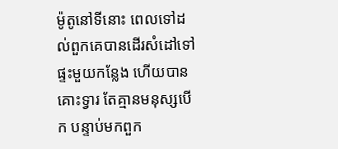ម៉ូតូនៅទីនោះ ពេលទៅដល់ពួកគេបានដើរសំដៅទៅផ្ទះមួយកន្លែង ហើយបានគោះទ្វារ តែគ្មានមនុស្សបើក បន្ទាប់មកពួក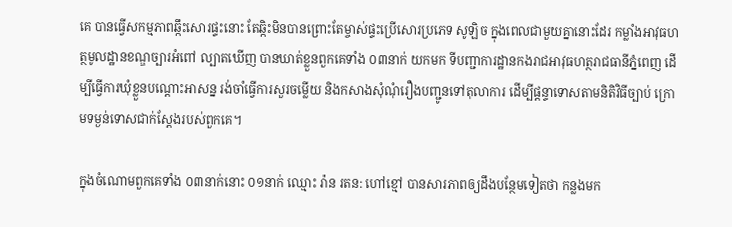គេ បានធ្វើសកម្មភាពឆ្កឹះសោរផ្ទះនោះ តែឆ្កិះមិនបានព្រោះតែម្ចាស់ផ្ទះប្រើសោរប្រភេទ សូឡិច ក្នុងពេលជាមួយគ្នានោះដែរ កម្លាំងអាវុធហត្ថមូលដ្ឋានខណ្ឌច្បារអំពៅ ល្បាតឃើញ បានឃាត់ខ្លួនពួកគេទាំង ០៣នាក់ យកមក ទីបញ្ជាការដ្ឋានកងរាជអាវុធហត្ថរាជធានីភ្នំពេញ ដើម្បីធ្វើការឃុំខ្លួនបណ្តោះអាសន្ន រង់ចាំធ្វើការសួរចម្លើយ និងកសាងសុំណុំរឿងបញ្ជូនទៅតុលាការ ដើម្បីផ្តន្ទាទោសតាមនិតិវិធីច្បាប់ ក្រោមទម្ងន់ទោសជាក់ស្តែងរបស់ពួកគេ។

ក្នុងចំណោមពួកគេទាំង ០៣នាក់នោះ ០១នាក់ ឈ្មោះ រ៉ាន រតន: ហៅខ្មៅ បានសារភាពឲ្យដឹងបន្ថែមទៀតថា កន្លងមក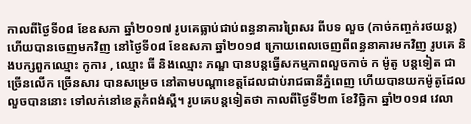កាលពីថ្ងៃទី០៨ ខែឧសភា ឆ្នាំ២០១៧ រូបគេធ្លាប់ជាប់ពន្ធនាគារព្រៃសរ ពីបទ លួច (កាច់កញ្ចក់រថយន្ត) ហើយបានចេញមកវិញ នៅថ្ងៃទី០៨ ខែឧសភា ឆ្នាំ២០១៨ ក្រោយពេលចេញពីពន្ធនាគារមកវិញ រូបគេ និងបក្សពួកឈ្មោះ កូការ , ឈ្មោះ ធី និងឈ្មោះ ភណ្ឌ បានបន្តធ្វើសកម្មភាពលួចកាច់ ក ម៉ូតូ បន្តទៀត ជាច្រើនលើក ច្រើនសារ បានសម្រេច នៅតាមបណ្តាខេត្តដែលជាប់រាជធានីភ្នំពេញ ហើយបានយកម៉ូតូដែលលួចបាននោះ ទៅលក់នៅខេត្តកំពង់ស្ពឺ។ រូបគេបន្តទៀតថា កាលពីថ្ងៃទី២៣ ខែវិច្ឆិកា ឆ្នាំ២០១៨ វេលា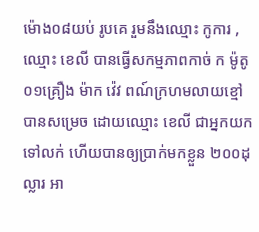ម៉ោង០៨យប់ រូបគេ រួមនឹងឈ្មោះ កូការ ,ឈ្មោះ ខេលី បានធ្វើសកម្មភាពកាច់ ក ម៉ូតូ ០១គ្រឿង ម៉ាក វ៉េវ ពណ៍ក្រហមលាយខ្មៅ បានសម្រេច ដោយឈ្មោះ ខេលី ជាអ្នកយកទៅលក់ ហើយបានឲ្យបា្រក់មកខ្លួន ២០០ដុល្លារ អា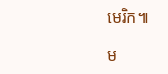មេរិក៕

ម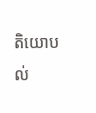តិយោបល់